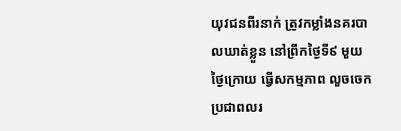យុវជនពីរនាក់ ត្រូវកម្លាំងនគរបាលឃាត់ខ្លួន នៅព្រឹកថ្ងៃទី៩ មួយថ្ងៃក្រោយ ធ្វើសកម្មភាព លួចចេកប្រជាពលរ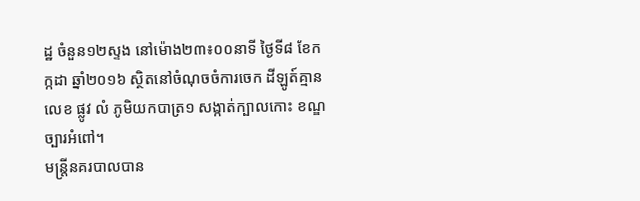ដ្ឋ ចំនួន១២ស្ទង នៅម៉ោង២៣៖០០នាទី ថ្ងៃទី៨ ខែកក្កដា ឆ្នាំ២០១៦ ស្ថិតនៅចំណុចចំការចេក ដីឡូត៍គ្មានលេខ ផ្លូវ លំ ភូមិយកបាត្រ១ សង្កាត់ក្បាលកោះ ខណ្ឌច្បារអំពៅ។
មន្ត្រីនគរបាលបាន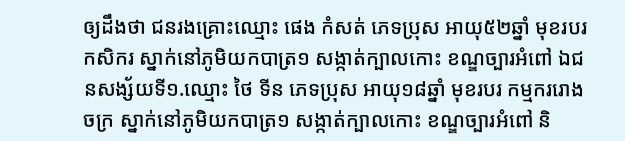ឲ្យដឹងថា ជនរងគ្រោះឈ្មោះ ផេង កំសត់ ភេទប្រុស អាយុ៥២ឆ្នាំ មុខរបរកសិករ ស្នាក់នៅភូមិយកបាត្រ១ សង្កាត់ក្បាលកោះ ខណ្ឌច្បារអំពៅ ឯជនសង្ស័យទី១.ឈ្មោះ ថៃ ទីន ភេទប្រុស អាយុ១៨ឆ្នាំ មុខរបរ កម្មកររោងចក្រ ស្នាក់នៅភូមិយកបាត្រ១ សង្កាត់ក្បាលកោះ ខណ្ឌច្បារអំពៅ និ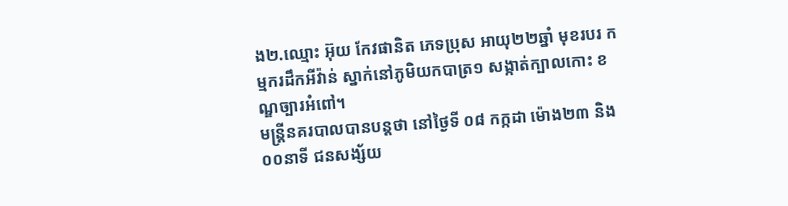ង២.ឈ្មោះ អ៊ុយ កែវផានិត ភេទប្រុស អាយុ២២ឆ្នាំ មុខរបរ កម្មករដឹកអីវ៉ាន់ ស្នាក់នៅភូមិយកបាត្រ១ សង្កាត់ក្បាលកោះ ខណ្ឌច្បារអំពៅ។
មន្ត្រីនគរបាលបានបន្តថា នៅថ្ងៃទី ០៨ កក្កដា ម៉ោង២៣ និង០០នាទី ជនសង្ស័យ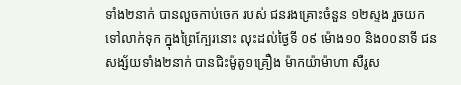ទាំង២នាក់ បានលួចកាប់ចេក របស់ ជនរងគ្រោះចំនួន ១២ស្ទង រួចយកទៅលាក់ទុក ក្នុងព្រៃក្បែរនោះ លុះដល់ថ្ងៃទី ០៩ ម៉ោង១០ និង០០នាទី ជនសង្ស័យទាំង២នាក់ បានជិះម៉ូតូ១គ្រឿង ម៉ាកយ៉ាម៉ាហា សឺរូស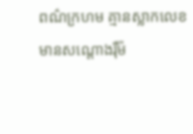ពណ៌ក្រហម គ្មានស្លាកលេខ មានសណ្តោងរ៉ឺម៉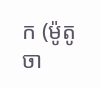ក (ម៉ូតូចា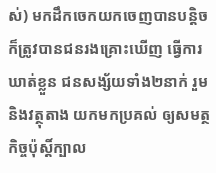ស់) មកដឹកចេកយកចេញបានបន្តិច ក៏ត្រូវបានជនរងគ្រោះឃើញ ធ្វើការឃាត់ខ្លួន ជនសង្ស័យទាំង២នាក់ រួមនិងវត្ថុតាង យកមកប្រគល់ ឲ្យសមត្ថកិច្ចប៉ុស្តិ៍ក្បាល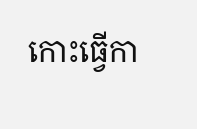កោះធ្វើកា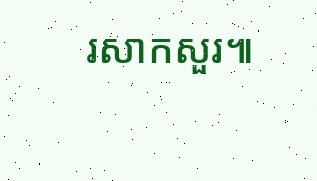រសាកសួរ៕